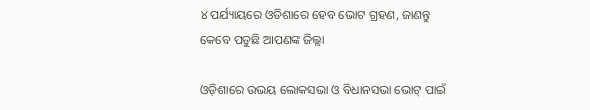୪ ପର୍ଯ୍ୟାୟରେ ଓଡିଶାରେ ହେବ ଭୋଟ ଗ୍ରହଣ, ଜାଣନ୍ତୁ କେବେ ପଡୁଛି ଆପଣଙ୍କ ଜିଲ୍ଲା

ଓଡ଼ିଶାରେ ଉଭୟ ଲୋକସଭା ଓ ବିଧାନସଭା ଭୋଟ୍ ପାଇଁ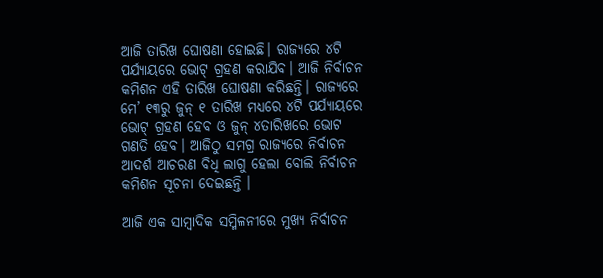ଆଜି ତାରିଖ ଘୋଷଣା ହୋଇଛି। ରାଜ୍ୟରେ ୪ଟି ପର୍ଯ୍ୟାୟରେ ଭୋଟ୍ ଗ୍ରହଣ କରାଯିବ। ଆଜି ନିର୍ବାଚନ କମିଶନ ଏହି ତାରିଖ ଘୋଷଣା କରିଛନ୍ତି। ରାଜ୍ୟରେ ମେ’ ୧୩ରୁ ଜୁନ୍ ୧ ତାରିଖ ମଧ୍ୟରେ ୪ଟି ପର୍ଯ୍ୟାୟରେ ଭୋଟ୍ ଗ୍ରହଣ ହେବ ଓ ଜୁନ୍ ୪ତାରିଖରେ ଭୋଟ ଗଣତି ହେବ। ଆଜିଠୁ ସମଗ୍ର ରାଜ୍ୟରେ ନିର୍ବାଚନ ଆଦର୍ଶ ଆଚରଣ ବିଧି ଲାଗୁ ହେଲା ବୋଲି ନିର୍ବାଚନ କମିଶନ ସୂଚନା ଦେଇଛନ୍ତି ।

ଆଜି ଏକ ସାମ୍ବାଦିକ ସମ୍ମିଳନୀରେ ମୁଖ୍ୟ ନିର୍ବାଚନ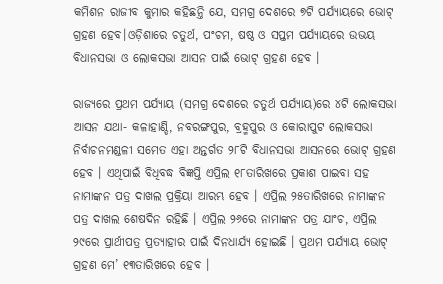କମିଶନ ରାଜୀବ କୁମାର କହିଛନ୍ତି ଯେ, ସମଗ୍ର ଦେଶରେ ୭ଟି ପର୍ଯ୍ୟାୟରେ ଭୋଟ୍ ଗ୍ରହଣ ହେବ।ଓଡ଼ିଶାରେ ଚତୁର୍ଥ, ପଂଚମ, ଷଷ୍ଠ ଓ ସପ୍ତମ ପର୍ଯ୍ୟାୟରେ ଉଭୟ ବିଧାନସଭା ଓ ଲୋକସଭା ଆସନ ପାଇଁ ଭୋଟ୍ ଗ୍ରହଣ ହେବ ।

ରାଜ୍ୟରେ ପ୍ରଥମ ପର୍ଯ୍ୟାୟ (ସମଗ୍ର ଦେଶରେ ଚତୁର୍ଥ ପର୍ଯ୍ୟାୟ)ରେ ୪ଟି ଲୋକସଭା ଆସନ ଯଥା- କଳାହାଣ୍ଡି, ନବରଙ୍ଗପୁର, ବ୍ରହ୍ମପୁର ଓ କୋରାପୁଟ ଲୋକସଭା ନିର୍ବାଚନମଣ୍ଡଳୀ ସମେତ ଏହା ଅନ୍ତର୍ଗତ ୨୮ଟି ବିଧାନସଭା ଆସନରେ ଭୋଟ୍ ଗ୍ରହଣ ହେବ । ଏଥିପାଇଁ ବିଧିବଦ୍ଧ ବିଜ୍ଞପ୍ତି ଏପ୍ରିଲ ୧୮ତାରିଖରେ ପ୍ରକାଶ ପାଇବା ସହ ନାମାଙ୍କନ ପତ୍ର ଦାଖଲ ପ୍ରକ୍ରିୟା ଆରମ୍ଭ ହେବ । ଏପ୍ରିଲ ୨୫ତାରିଖରେ ନାମାଙ୍କନ ପତ୍ର ଦାଖଲ ଶେଷଦିନ ରହିଛି । ଏପ୍ରିଲ ୨୬ରେ ନାମାଙ୍କନ ପତ୍ର ଯାଂଚ, ଏପ୍ରିଲ ୨୯ରେ ପ୍ରାର୍ଥୀପତ୍ର ପ୍ରତ୍ୟାହାର ପାଇଁ ଦିନଧାର୍ଯ୍ୟ ହୋଇଛି । ପ୍ରଥମ ପର୍ଯ୍ୟାୟ ଭୋଟ୍ ଗ୍ରହଣ ମେ’ ୧୩ତାରିଖରେ ହେବ ।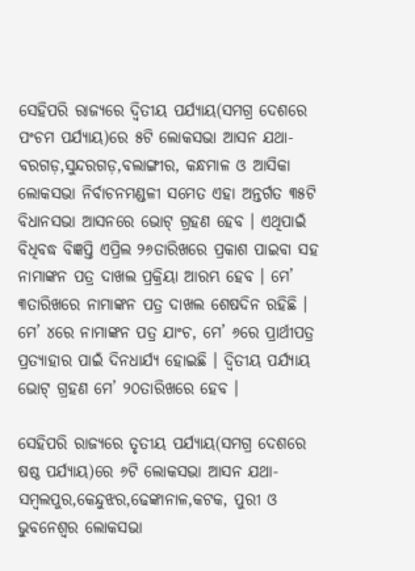ସେହିପରି ରାଜ୍ୟରେ ଦ୍ୱିତୀୟ ପର୍ଯ୍ୟାୟ(ସମଗ୍ର ଦେଶରେ ପଂଚମ ପର୍ଯ୍ୟାୟ)ରେ ୫ଟି ଲୋକସଭା ଆସନ ଯଥା- ବରଗଡ଼,ସୁନ୍ଦରଗଡ଼,ବଲାଙ୍ଗୀର, କନ୍ଧମାଳ ଓ ଆସିକା ଲୋକସଭା ନିର୍ବାଚନମଣ୍ଡଳୀ ସମେତ ଏହା ଅନ୍ତର୍ଗତ ୩୫ଟି ବିଧାନସଭା ଆସନରେ ଭୋଟ୍ ଗ୍ରହଣ ହେବ । ଏଥିପାଇଁ ବିଧିବଦ୍ଧ ବିଜ୍ଞପ୍ତି ଏପ୍ରିଲ ୨୬ତାରିଖରେ ପ୍ରକାଶ ପାଇବା ସହ ନାମାଙ୍କନ ପତ୍ର ଦାଖଲ ପ୍ରକ୍ରିୟା ଆରମ୍ଭ ହେବ । ମେ’ ୩ତାରିଖରେ ନାମାଙ୍କନ ପତ୍ର ଦାଖଲ ଶେଷଦିନ ରହିଛି । ମେ’ ୪ରେ ନାମାଙ୍କନ ପତ୍ର ଯାଂଚ, ମେ’ ୬ରେ ପ୍ରାର୍ଥୀପତ୍ର ପ୍ରତ୍ୟାହାର ପାଇଁ ଦିନଧାର୍ଯ୍ୟ ହୋଇଛି । ଦ୍ୱିତୀୟ ପର୍ଯ୍ୟାୟ ଭୋଟ୍ ଗ୍ରହଣ ମେ’ ୨୦ତାରିଖରେ ହେବ ।

ସେହିପରି ରାଜ୍ୟରେ ତୃତୀୟ ପର୍ଯ୍ୟାୟ(ସମଗ୍ର ଦେଶରେ ଷଷ୍ଠ ପର୍ଯ୍ୟାୟ)ରେ ୬ଟି ଲୋକସଭା ଆସନ ଯଥା- ସମ୍ବଲପୁର,କେନ୍ଦୁଝର,ଢେଙ୍କାନାଳ,କଟକ, ପୁରୀ ଓ ଭୁବନେଶ୍ୱର ଲୋକସଭା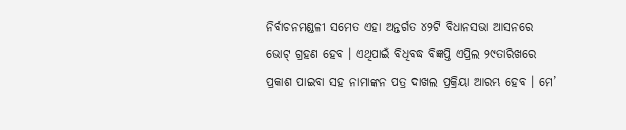ନିର୍ବାଚନମଣ୍ଡଳୀ ସମେତ ଏହା ଅନ୍ତର୍ଗତ ୪୨ଟି ବିଧାନସଭା ଆସନରେ ଭୋଟ୍ ଗ୍ରହଣ ହେବ । ଏଥିପାଇଁ ବିଧିବଦ୍ଧ ବିଜ୍ଞପ୍ତି ଏପ୍ରିଲ ୨୯ତାରିଖରେ ପ୍ରକାଶ ପାଇବା ସହ ନାମାଙ୍କନ ପତ୍ର ଦାଖଲ ପ୍ରକ୍ରିୟା ଆରମ୍ଭ ହେବ । ମେ’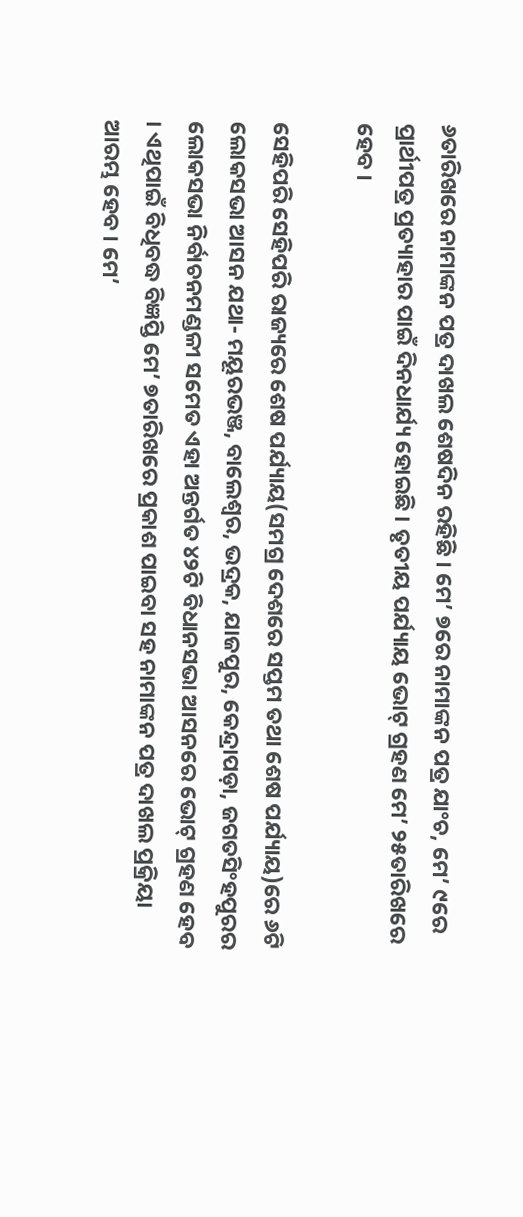୬ତାରିଖରେ ନାମାଙ୍କନ ପତ୍ର ଦାଖଲ ଶେଷଦିନ ରହିଛି । ମେ’ ୭ରେ ନାମାଙ୍କନ ପତ୍ର ଯାଂଚ, ମେ’ ୯ରେ ପ୍ରାର୍ଥୀପତ୍ର ପ୍ରତ୍ୟାହାର ପାଇଁ ଦିନଧାର୍ଯ୍ୟ ହୋଇଛି । ତୃତୀୟ ପର୍ଯ୍ୟାୟ ଭୋଟ୍ ଗ୍ରହଣ ମେ’ ୨୫ତାରିଖରେ ହେବ ।

ସେହିପରି ସେହିପରି ରାଜ୍ୟରେ ଶେଷ ପର୍ଯ୍ୟାୟ(ସମଗ୍ର ଦେଶରେ ସପ୍ତମ ତଥା ଶେଷ ପର୍ଯ୍ୟାୟ)ରେ ୬ଟି ଲୋକସଭା ଆସନ ଯଥା- ମୟୂରଭଞ୍ଜ, ବାଲେଶ୍ୱର, ଭଦ୍ରକ, ଯାଜପୁର, କେନ୍ଦ୍ରାପଡ଼ା, ଜଗତସିଂହପୁରର ଲୋକସଭା ନିର୍ବାଚନମଣ୍ଡଳୀ ସମେତ ଏହା ଅନ୍ତର୍ଗତ ୪୨ଟି ବିଧାନସଭା ଆସନରେ ଭୋଟ୍ ଗ୍ରହଣ ହେବ । ଏଥିପାଇଁ ବିଧିବଦ୍ଧ ବିଜ୍ଞପ୍ତି ମେ’ ୭ତାରିଖରେ ପ୍ରକାଶ ପାଇବା ସହ ନାମାଙ୍କନ ପତ୍ର ଦାଖଲ ପ୍ରକ୍ରିୟା ଆରମ୍ଭ ହେବ । ମେ’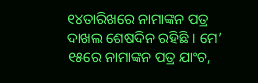୧୪ତାରିଖରେ ନାମାଙ୍କନ ପତ୍ର ଦାଖଲ ଶେଷଦିନ ରହିଛି । ମେ’ ୧୫ରେ ନାମାଙ୍କନ ପତ୍ର ଯାଂଚ,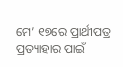ମେ’ ୧୭ରେ ପ୍ରାର୍ଥୀପତ୍ର ପ୍ରତ୍ୟାହାର ପାଇଁ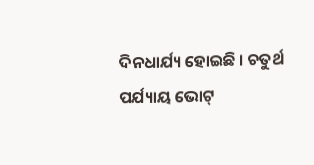ଦିନଧାର୍ଯ୍ୟ ହୋଇଛି । ଚତୁର୍ଥ ପର୍ଯ୍ୟାୟ ଭୋଟ୍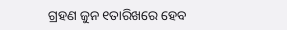ଗ୍ରହଣ ଜୁନ ୧ତାରିଖରେ ହେବ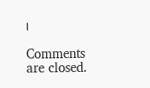।

Comments are closed.